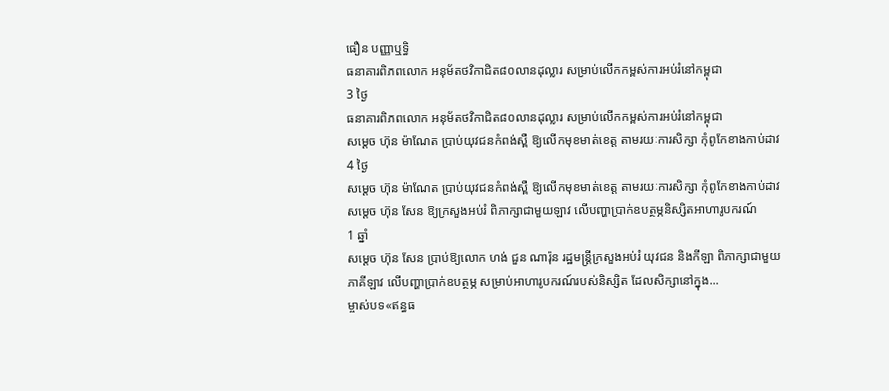ធឿន បញ្ញាឬទិ្ធ
ធនាគារពិភពលោក អនុម័តថវិកាជិត៨០លានដុល្លារ សម្រាប់លើកកម្ពស់ការអប់រំនៅកម្ពុជា
3 ថ្ងៃ
ធនាគារពិភពលោក អនុម័តថវិកាជិត៨០លានដុល្លារ សម្រាប់លើកកម្ពស់ការអប់រំនៅកម្ពុជា
សម្ដេច ហ៊ុន ម៉ាណែត ប្រាប់យុវជនកំពង់ស្ពឺ ឱ្យលើកមុខមាត់ខេត្ត តាមរយៈការសិក្សា កុំពូកែខាងកាប់ដាវ
4 ថ្ងៃ
សម្ដេច ហ៊ុន ម៉ាណែត ប្រាប់យុវជនកំពង់ស្ពឺ ឱ្យលើកមុខមាត់ខេត្ត តាមរយៈការសិក្សា កុំពូកែខាងកាប់ដាវ
សម្ដេច ហ៊ុន សែន ឱ្យក្រសួងអប់រំ ពិភាក្សាជាមួយឡាវ លើបញ្ហាប្រាក់ឧបត្ថម្ភនិស្សិតអាហារូបករណ៍
1 ឆ្នាំ
សម្ដេច ហ៊ុន សែន ប្រាប់ឱ្យលោក ហង់ ជួន ណារ៉ុន រដ្ឋមន្ត្រីក្រសួងអប់រំ យុវជន និងកីឡា ពិភាក្សាជាមួយភាគីឡាវ លើបញ្ហាប្រាក់ឧបត្ថម្ភ សម្រាប់អាហារូបករណ៍របស់និស្សិត ដែលសិក្សានៅក្នុង...
ម្ចាស់បទ«ឥន្ធធ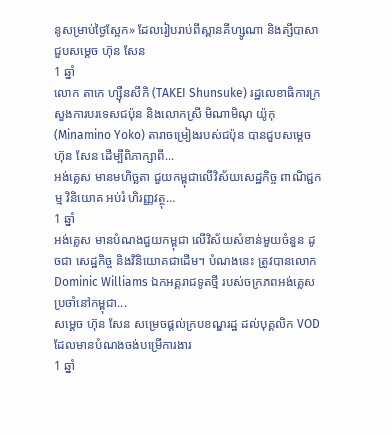នូសម្រាប់ថ្ងៃស្អែក» ដែលរៀបរាប់ពីស្ពានគីហ្សូណា និងត្សឹបាសា ជួបសម្ដេច ហ៊ុន សែន
1 ឆ្នាំ
លោក តាកេ ហ្ស៊ឺនសឹកិ (TAKEI Shunsuke) រដ្ឋលេខាធិការក្រសួងការបរទេសជប៉ុន និងលោកស្រី មិណាមិណុ យ៉ូកុ (Minamino Yoko) តារាចម្រៀងរបស់ជប៉ុន បានជួបសម្ដេច ហ៊ុន សែន ដើម្បីពិភាក្សាពី...
អង់គ្លេស មានមហិច្ឆតា ជួយកម្ពុជាលើវិស័យសេដ្ឋកិច្ច ពាណិជ្ជកម្ម វិនិយោគ អប់រំ ហិរញ្ញវត្ថុ…
1 ឆ្នាំ
អង់គ្លេស មានបំណងជួយកម្ពុជា លើវិស័យសំខាន់មួយចំនួន ដូចជា សេដ្ឋកិច្ច និងវិនិយោគជាដើម។ បំណងនេះ ត្រូវបានលោក Dominic Williams ឯកអគ្គរាជទូតថ្មី របស់ចក្រភពអង់គ្លេសប្រចាំនៅកម្ពុជា...
សម្ដេច ហ៊ុន សែន សម្រេចផ្ដល់ក្របខណ្ឌរដ្ឋ ដល់បុគ្គលិក VOD  ដែលមានបំណងចង់បម្រើការងារ
1 ឆ្នាំ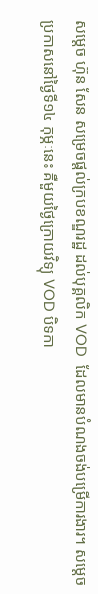សម្ដេច ហ៊ុន សែន សម្រេចផ្ដល់ក្របខណ្ឌរដ្ឋ ដល់បុគ្គលិក VOD  ដែលមានបំណងចង់បម្រើការងារ។ សម្ដេច ប្រកាសនៅថ្ងៃទី១៤ កុម្ភៈនេះ គឺមួយថ្ងៃក្រោយវិទ្យុ VOD បិទកា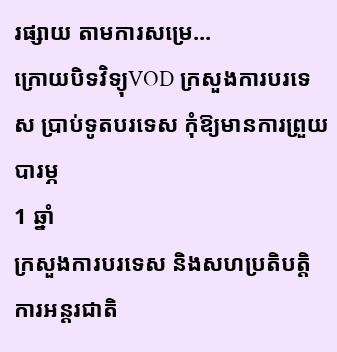រផ្សាយ តាមការសម្រេ...
ក្រោយបិទវិទ្យុVOD ក្រសួងការបរទេស ប្រាប់ទូតបរទេស កុំឱ្យមានការព្រួយបារម្ភ
1 ឆ្នាំ
ក្រសួងការបរទេស និងសហប្រតិបត្តិការអន្តរជាតិ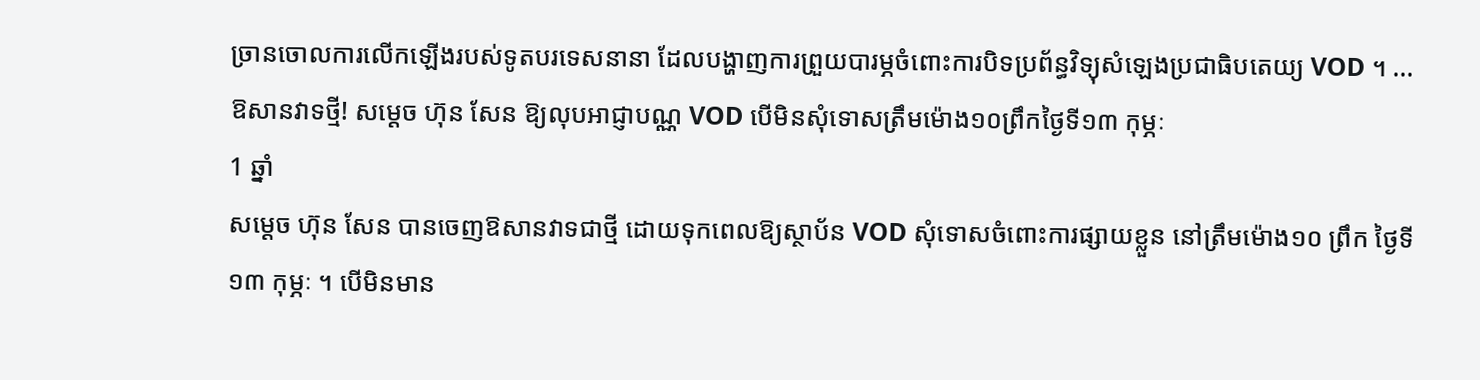ច្រានចោលការលើកឡើងរបស់ទូតបរទេសនានា ដែលបង្ហាញការព្រួយបារម្ភចំពោះការបិទប្រព័ន្ធវិទ្យុសំឡេងប្រជាធិបតេយ្យ VOD ។ ...
ឱសានវាទថ្មី! សម្ដេច ហ៊ុន សែន ឱ្យលុបអាជ្ញាបណ្ណ VOD បើមិនសុំទោសត្រឹមម៉ោង១០ព្រឹកថ្ងៃទី១៣ កុម្ភៈ
1 ឆ្នាំ
សម្ដេច ហ៊ុន សែន បានចេញឱសានវាទជាថ្មី ដោយទុកពេលឱ្យស្ថាប័ន VOD សុំទោសចំពោះការផ្សាយខ្លួន នៅត្រឹមម៉ោង១០ ព្រឹក ថ្ងៃទី១៣ កុម្ភៈ ។ បើមិនមាន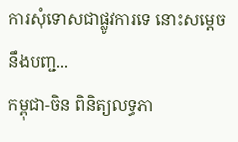ការសុំទោសជាផ្លូវការទេ នោះសម្ដេច នឹងបញ្ជ...
កម្ពុជា-ចិន ពិនិត្យលទ្ធភា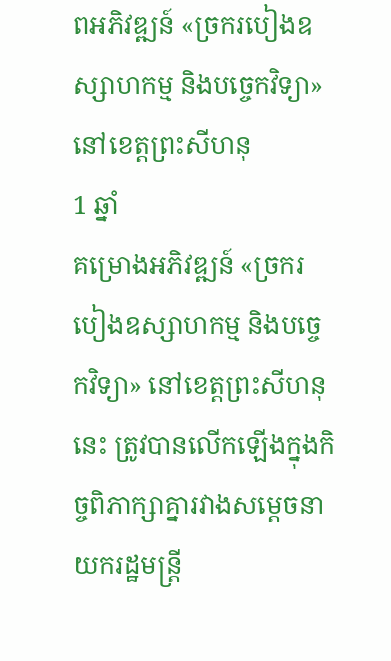ពអភិវឌ្ឍន៍ «ច្រករបៀងឧស្សាហកម្ម និងបច្ចេកវិទ្យា» នៅខេត្តព្រះសីហនុ
1 ឆ្នាំ
គម្រោងអភិវឌ្ឍន៍ «ច្រករបៀងឧស្សាហកម្ម និងបច្ចេកវិទ្យា» នៅខេត្តព្រះសីហនុនេះ ត្រូវបានលើកឡើងក្នុងកិច្ចពិភាក្សាគ្នារវាងសម្ដេចនាយករដ្ឋមន្ត្រី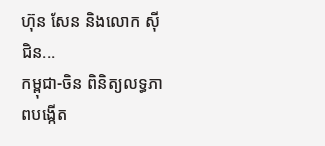ហ៊ុន សែន និងលោក ស៊ី ជិន...
កម្ពុជា-ចិន ពិនិត្យលទ្ធភាពបង្កើត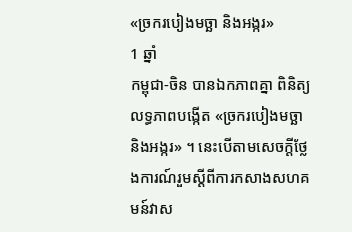«ច្រករបៀងមច្ឆា និងអង្ករ»
1 ឆ្នាំ
កម្ពុជា-ចិន បានឯកភាពគ្នា ពិនិត្យលទ្ធភាពបង្កើត «ច្រករបៀងមច្ឆា និងអង្ករ» ។ នេះបើតាមសេចក្តីថ្លែងការណ៍រួមស្ដីពីការកសាងសហគមន៍វាស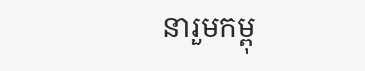នារួមកម្ពុ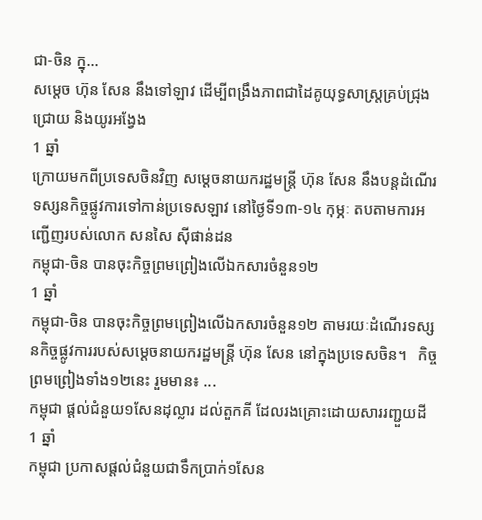ជា-ចិន ក្នុ...
សម្ដេច ហ៊ុន សែន នឹងទៅឡាវ ដើម្បីពង្រឹងភាពជាដៃគូយុទ្ធសាស្រ្តគ្រប់ជ្រុងជ្រោយ និងយូរអង្វែង
1 ឆ្នាំ
ក្រោយមកពីប្រទេសចិនវិញ សម្ដេចនាយករដ្ឋមន្រ្តី ហ៊ុន សែន នឹងបន្តដំណើរទស្សនកិច្ចផ្លូវការទៅកាន់ប្រទេសឡាវ នៅថ្ងៃទី១៣-១៤ កុម្ភៈ តបតាមការអញ្ជើញរបស់លោក សនសៃ ស៊ីផាន់ដន
កម្ពុជា-ចិន បានចុះកិច្ចព្រមព្រៀងលើឯកសារចំនួន១២
1 ឆ្នាំ
កម្ពុជា-ចិន បានចុះកិច្ចព្រមព្រៀងលើឯកសារចំនួន១២ តាមរយៈដំណើរទស្សនកិច្ចផ្លូវការរបស់សម្ដេចនាយករដ្ឋមន្ត្រី ហ៊ុន សែន នៅក្នុងប្រទេសចិន។   កិច្ចព្រមព្រៀងទាំង១២នេះ រួមមាន៖ ...
កម្ពុជា ផ្ដល់ជំនួយ១សែនដុល្លារ ដល់តួកគី ដែលរងគ្រោះដោយសាររញ្ជួយដី
1 ឆ្នាំ
កម្ពុជា ប្រកាសផ្ដល់ជំនួយជាទឹកប្រាក់១សែន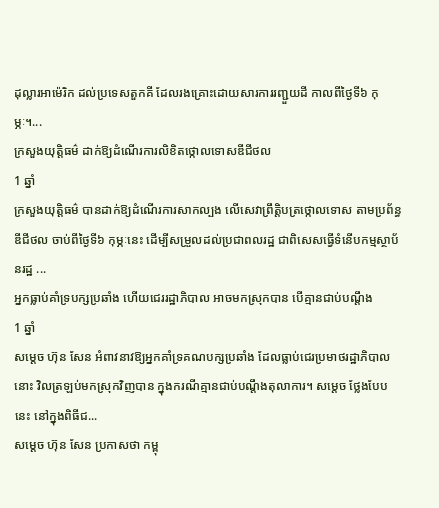ដុល្លារអាម៉េរិក ដល់ប្រទេសតួកគី ដែលរងគ្រោះដោយសារការរញ្ជួយដី កាលពីថ្ងៃទី៦ កុម្ភៈ។...
ក្រសួងយុត្តិធម៌ ដាក់ឱ្យដំណើរការលិខិតថ្កោលទោសឌីជីថល
1 ឆ្នាំ
ក្រសួងយុត្តិធម៌ បានដាក់ឱ្យដំណើរការសាកល្បង លើសេវាព្រឹត្តិបត្រថ្កោលទោស តាមប្រព័ន្ធឌីជីថល ចាប់ពីថ្ងៃទី៦ កុម្ភៈនេះ ដើម្បីសម្រួលដល់ប្រជាពលរដ្ឋ ជាពិសេសធ្វើទំនើបកម្មស្ថាប័នរដ្ឋ ...
អ្នកធ្លាប់គាំទ្របក្សប្រឆាំង ហើយជេររដ្ឋាភិបាល អាចមកស្រុកបាន បើគ្មានជាប់បណ្ដឹង
1 ឆ្នាំ
សម្ដេច ហ៊ុន សែន អំពាវនាវឱ្យអ្នកគាំទ្រគណបក្សប្រឆាំង ដែលធ្លាប់ជេរប្រមាថរដ្ឋាភិបាលនោះ វិលត្រឡប់មកស្រុកវិញបាន ក្នុងករណីគ្មានជាប់បណ្ដឹងតុលាការ។ សម្ដេច ថ្លែងបែបនេះ នៅក្នុងពិធីជ...
សម្ដេច ហ៊ុន សែន ប្រកាសថា កម្ពុ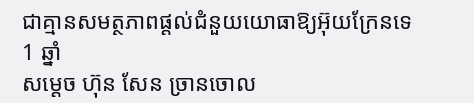ជាគ្មានសមត្ថភាពផ្ដល់ជំនួយយោធាឱ្យអ៊ុយក្រែនទេ
1 ឆ្នាំ
សម្ដេច ហ៊ុន សែន ច្រានចោល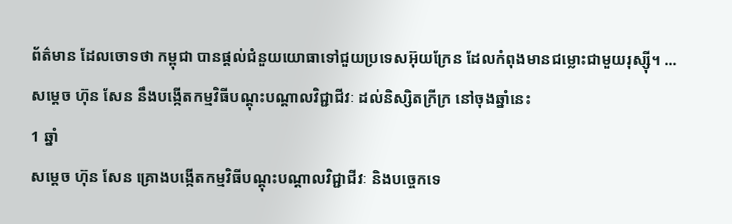ព័ត៌មាន ដែលចោទថា កម្ពុជា បានផ្ដល់ជំនួយយោធាទៅជួយប្រទេសអ៊ុយក្រែន ដែលកំពុងមានជម្លោះជាមួយរុស្ស៊ី។ ...
សម្ដេច ហ៊ុន សែន នឹងបង្កើតកម្មវិធីបណ្ដុះបណ្ដាលវិជ្ជាជីវៈ ដល់និស្សិតក្រីក្រ នៅចុងឆ្នាំនេះ
1 ឆ្នាំ
សម្ដេច ហ៊ុន សែន គ្រោងបង្កើតកម្មវិធីបណ្ដុះបណ្ដាលវិជ្ជាជីវៈ និងបច្ចេកទេ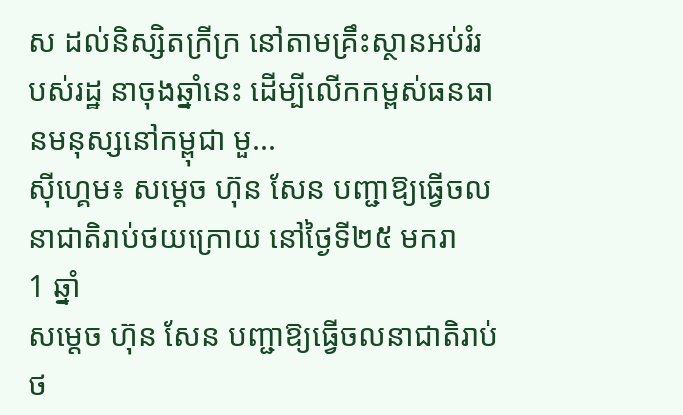ស ដល់និស្សិតក្រីក្រ នៅតាមគ្រឹះស្ថានអប់រំរបស់រដ្ឋ នាចុងឆ្នាំនេះ ដើម្បីលើកកម្ពស់ធនធានមនុស្សនៅកម្ពុជា មួ...
ស៊ីហ្គេម៖ សម្ដេច ហ៊ុន សែន បញ្ជាឱ្យធ្វើចលនាជាតិរាប់ថយក្រោយ នៅថ្ងៃទី២៥ មករា
1 ឆ្នាំ
សម្ដេច ហ៊ុន សែន បញ្ជាឱ្យធ្វើចលនាជាតិរាប់ថ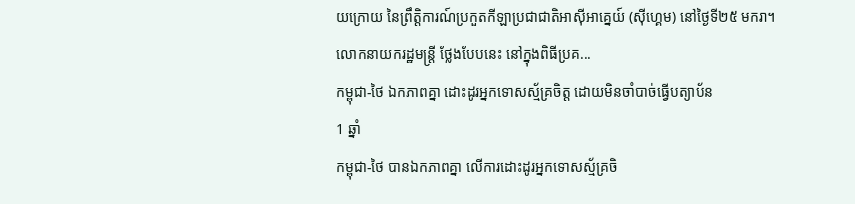យក្រោយ នៃព្រឹត្តិការណ៍ប្រកួតកីឡាប្រជាជាតិអាស៊ីអាគ្នេយ៍ (ស៊ីហ្គេម) នៅថ្ងៃទី២៥ មករា។ លោកនាយករដ្ឋមន្រ្តី ថ្លែងបែបនេះ នៅក្នុងពិធីប្រគ...
កម្ពុជា-ថៃ ឯកភាពគ្នា ដោះដូរអ្នកទោសស្ម័គ្រចិត្ត ដោយមិនចាំបាច់ធ្វើបត្យាប័ន
1 ឆ្នាំ
កម្ពុជា-ថៃ បានឯកភាពគ្នា លើការដោះដូរអ្នកទោសស្ម័គ្រចិ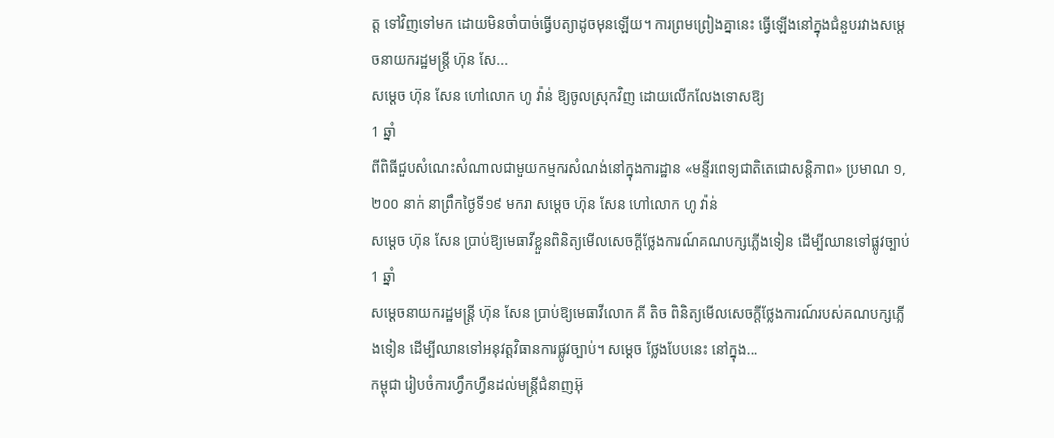ត្ត ទៅវិញទៅមក ដោយមិនចាំបាច់ធ្វើបត្យាដូចមុនឡើយ។ ការព្រមព្រៀងគ្នានេះ ធ្វើឡើងនៅក្នុងជំនួបរវាងសម្ដេចនាយករដ្ឋមន្រ្តី ហ៊ុន សែ...
សម្ដេច ហ៊ុន សែន ហៅលោក ហូ វ៉ាន់ ឱ្យចូលស្រុកវិញ ដោយលើកលែងទោសឱ្យ
1 ឆ្នាំ
ពីពិធីជួបសំណេះសំណាលជាមួយកម្មករសំណង់នៅក្នុងការដ្ឋាន «មន្ទីរពេទ្យជាតិតេជោសន្ដិភាព» ប្រមាណ ១,២០០ នាក់ នាព្រឹកថ្ងៃទី១៩ មករា សម្ដេច ហ៊ុន សែន ហៅលោក ហូ វ៉ាន់
សម្ដេច ហ៊ុន សែន ប្រាប់ឱ្យមេធាវីខ្លួនពិនិត្យមើលសេចក្តីថ្លែងការណ៍គណបក្សភ្លើងទៀន ដើម្បីឈានទៅផ្លូវច្បាប់
1 ឆ្នាំ
សម្ដេចនាយករដ្ឋមន្ត្រី ហ៊ុន សែន ប្រាប់ឱ្យមេធាវីលោក គី តិច ពិនិត្យមើលសេចក្តីថ្លែងការណ៍របស់គណបក្សភ្លើងទៀន ដើម្បីឈានទៅអនុវត្តវិធានការផ្លូវច្បាប់។ សម្ដេច ថ្លែងបែបនេះ នៅក្នុង...
កម្ពុជា រៀបចំការហ្វឹកហ្វឺនដល់មន្ត្រីជំនាញអ៊ុ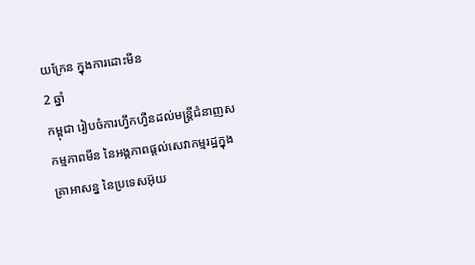យក្រែន ក្នុងការដោះមីន
2 ឆ្នាំ
កម្ពុជា រៀបចំការហ្វឹកហ្វឺនដល់មន្ត្រីជំនាញសកម្មភាពមីន នៃអង្គភាពផ្ដល់សេវាកម្មរដ្ឋក្នុងគ្រាអាសន្ន នៃប្រទេសអ៊ុយ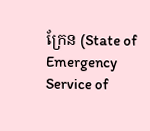ក្រែន (State of Emergency Service of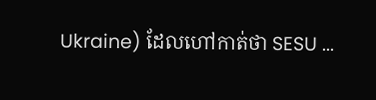Ukraine) ដែលហៅកាត់ថា SESU ...